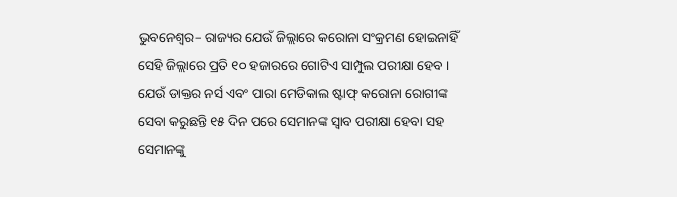ଭୁବନେଶ୍ୱର– ରାଜ୍ୟର ଯେଉଁ ଜିଲ୍ଲାରେ କରୋନା ସଂକ୍ରମଣ ହୋଇନାହିଁ ସେହି ଜିଲ୍ଲାରେ ପ୍ରତି ୧୦ ହଜାରରେ ଗୋଟିଏ ସାମ୍ପୁଲ ପରୀକ୍ଷା ହେବ । ଯେଉଁ ଡାକ୍ତର ନର୍ସ ଏବଂ ପାରା ମେଡିକାଲ ଷ୍ଟାଫ୍ କରୋନା ରୋଗୀଙ୍କ ସେବା କରୁଛନ୍ତି ୧୫ ଦିନ ପରେ ସେମାନଙ୍କ ସ୍ୱାବ ପରୀକ୍ଷା ହେବା ସହ ସେମାନଙ୍କୁ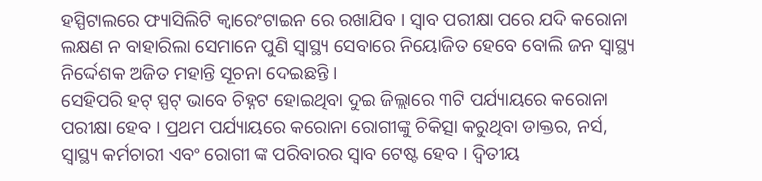ହସ୍ପିଟାଲରେ ଫ୍ୟାସିଲିଟି କ୍ୱାରେଂଟାଇନ ରେ ରଖାଯିବ । ସ୍ୱାବ ପରୀକ୍ଷା ପରେ ଯଦି କରୋନା ଲକ୍ଷଣ ନ ବାହାରିଲା ସେମାନେ ପୁଣି ସ୍ୱାସ୍ଥ୍ୟ ସେବାରେ ନିୟୋଜିତ ହେବେ ବୋଲି ଜନ ସ୍ୱାସ୍ଥ୍ୟ ନିର୍ଦ୍ଦେଶକ ଅଜିତ ମହାନ୍ତି ସୂଚନା ଦେଇଛନ୍ତି ।
ସେହିପରି ହଟ୍ ସ୍ପଟ୍ ଭାବେ ଚିହ୍ନଟ ହୋଇଥିବା ଦୁଇ ଜିଲ୍ଲାରେ ୩ଟି ପର୍ଯ୍ୟାୟରେ କରୋନା ପରୀକ୍ଷା ହେବ । ପ୍ରଥମ ପର୍ଯ୍ୟାୟରେ କରୋନା ରୋଗୀଙ୍କୁ ଚିକିତ୍ସା କରୁଥିବା ଡାକ୍ତର, ନର୍ସ, ସ୍ୱାସ୍ଥ୍ୟ କର୍ମଚାରୀ ଏବଂ ରୋଗୀ ଙ୍କ ପରିବାରର ସ୍ୱାବ ଟେଷ୍ଟ ହେବ । ଦ୍ୱିତୀୟ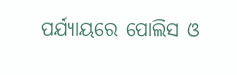ପର୍ଯ୍ୟାୟରେ ପୋଲିସ ଓ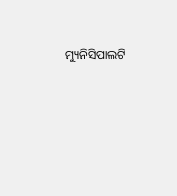ମ୍ୟୁନିସିପାଲଟି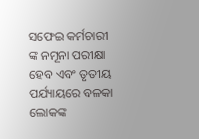ସଫେଇ କର୍ମଚାରୀ ଙ୍କ ନମୂନା ପରୀକ୍ଷା ହେବ ଏବଂ ତୃତୀୟ ପର୍ଯ୍ୟାୟରେ ବଳକା ଲୋକଙ୍କ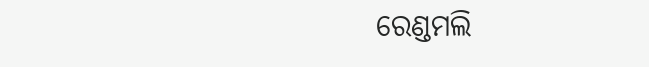ରେଣ୍ଡମଲି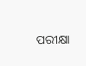ପରୀକ୍ଷା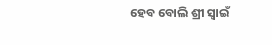ହେବ ବୋଲି ଶ୍ରୀ ସ୍ୱାଇଁ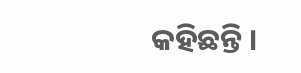କହିଛନ୍ତି ।